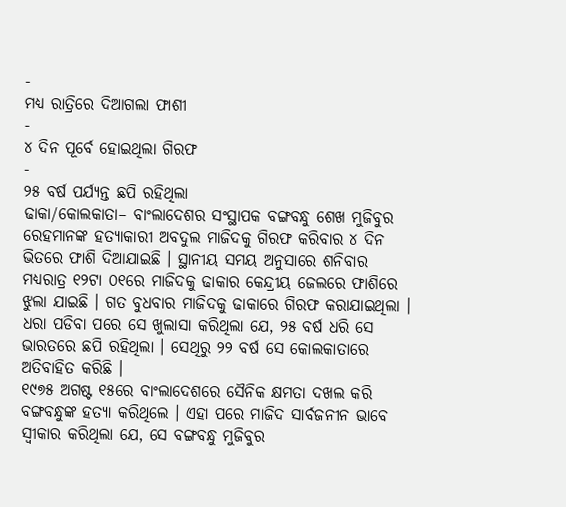-
ମଧ୍ୟ ରାତ୍ରିରେ ଦିଆଗଲା ଫାଶୀ
-
୪ ଦିନ ପୂର୍ବେ ହୋଇଥିଲା ଗିରଫ
-
୨୫ ବର୍ଷ ପର୍ଯ୍ୟନ୍ତ ଛପି ରହିଥିଲା
ଢାକା/କୋଲକାତା– ବାଂଲାଦେଶର ସଂସ୍ଥାପକ ବଙ୍ଗବନ୍ଧୁ ଶେଖ ମୁଜିବୁର ରେହମାନଙ୍କ ହତ୍ୟାକାରୀ ଅବଦୁଲ ମାଜିଦକୁ ଗିରଫ କରିବାର ୪ ଦିନ ଭିତରେ ଫାଶି ଦିଆଯାଇଛି । ସ୍ଥାନୀୟ ସମୟ ଅନୁସାରେ ଶନିବାର ମଧ୍ୟରାତ୍ର ୧୨ଟା ୦୧ରେ ମାଜିଦକୁ ଢାକାର କେନ୍ଦ୍ରୀୟ ଜେଲରେ ଫାଶିରେ ଝୁଲା ଯାଇଛି । ଗତ ବୁଧବାର ମାଜିଦକୁ ଢାକାରେ ଗିରଫ କରାଯାଇଥିଲା । ଧରା ପଡିବା ପରେ ସେ ଖୁଲାସା କରିଥିଲା ଯେ, ୨୫ ବର୍ଷ ଧରି ସେ ଭାରତରେ ଛପି ରହିଥିଲା । ସେଥିରୁ ୨୨ ବର୍ଷ ସେ କୋଲକାତାରେ ଅତିବାହିତ କରିଛି ।
୧୯୭୫ ଅଗଷ୍ଟ ୧୫ରେ ବାଂଲାଦେଶରେ ସୈନିକ କ୍ଷମତା ଦଖଲ କରି ବଙ୍ଗବନ୍ଧୁଙ୍କ ହତ୍ୟା କରିଥିଲେ । ଏହା ପରେ ମାଜିଦ ସାର୍ବଜନୀନ ଭାବେ ସ୍ୱୀକାର କରିଥିଲା ଯେ, ସେ ବଙ୍ଗବନ୍ଧୁ ମୁଜିବୁର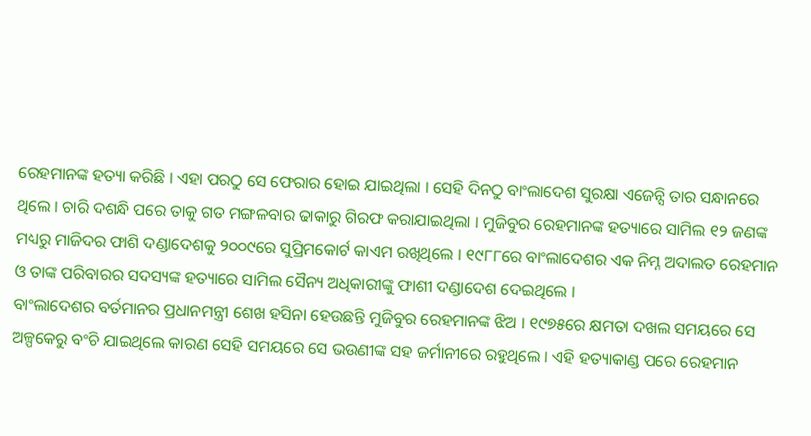ରେହମାନଙ୍କ ହତ୍ୟା କରିଛି । ଏହା ପରଠୁ ସେ ଫେରାର ହୋଇ ଯାଇଥିଲା । ସେହି ଦିନଠୁ ବାଂଲାଦେଶ ସୁରକ୍ଷା ଏଜେନ୍ସି ତାର ସନ୍ଧାନରେ ଥିଲେ । ଚାରି ଦଶନ୍ଧି ପରେ ତାକୁ ଗତ ମଙ୍ଗଳବାର ଢାକାରୁ ଗିରଫ କରାଯାଇଥିଲା । ମୁଜିବୁର ରେହମାନଙ୍କ ହତ୍ୟାରେ ସାମିଲ ୧୨ ଜଣଙ୍କ ମଧ୍ୟରୁ ମାଜିଦର ଫାଶି ଦଣ୍ଡାଦେଶକୁ ୨୦୦୯ରେ ସୁପ୍ରିମକୋର୍ଟ କାଏମ ରଖିଥିଲେ । ୧୯୮୮ରେ ବାଂଲାଦେଶର ଏକ ନିମ୍ନ ଅଦାଲତ ରେହମାନ ଓ ତାଙ୍କ ପରିବାରର ସଦସ୍ୟଙ୍କ ହତ୍ୟାରେ ସାମିଲ ସୈନ୍ୟ ଅଧିକାରୀଙ୍କୁ ଫାଶୀ ଦଣ୍ଡାଦେଶ ଦେଇଥିଲେ ।
ବାଂଲାଦେଶର ବର୍ତମାନର ପ୍ରଧାନମନ୍ତ୍ରୀ ଶେଖ ହସିନା ହେଉଛନ୍ତି ମୁଜିବୁର ରେହମାନଙ୍କ ଝିଅ । ୧୯୭୫ରେ କ୍ଷମତା ଦଖଲ ସମୟରେ ସେ ଅଳ୍ପକେରୁ ବଂଚି ଯାଇଥିଲେ କାରଣ ସେହି ସମୟରେ ସେ ଭଉଣୀଙ୍କ ସହ ଜର୍ମାନୀରେ ରହୁଥିଲେ । ଏହି ହତ୍ୟାକାଣ୍ଡ ପରେ ରେହମାନ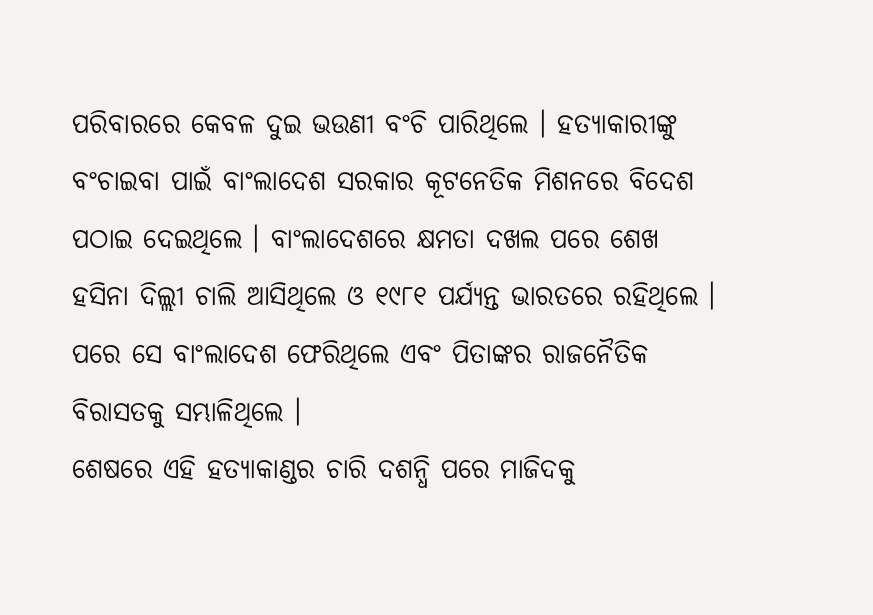ପରିବାରରେ କେବଳ ଦୁଇ ଭଉଣୀ ବଂଚି ପାରିଥିଲେ । ହତ୍ୟାକାରୀଙ୍କୁ ବଂଚାଇବା ପାଇଁ ବାଂଲାଦେଶ ସରକାର କୂଟନେତିକ ମିଶନରେ ବିଦେଶ ପଠାଇ ଦେଇଥିଲେ । ବାଂଲାଦେଶରେ କ୍ଷମତା ଦଖଲ ପରେ ଶେଖ ହସିନା ଦିଲ୍ଲୀ ଚାଲି ଆସିଥିଲେ ଓ ୧୯୮୧ ପର୍ଯ୍ୟନ୍ତ ଭାରତରେ ରହିଥିଲେ । ପରେ ସେ ବାଂଲାଦେଶ ଫେରିଥିଲେ ଏବଂ ପିତାଙ୍କର ରାଜନୈତିକ ବିରାସତକୁ ସମ୍ଭାଳିଥିଲେ ।
ଶେଷରେ ଏହି ହତ୍ୟାକାଣ୍ଡର ଚାରି ଦଶନ୍ଧି ପରେ ମାଜିଦକୁ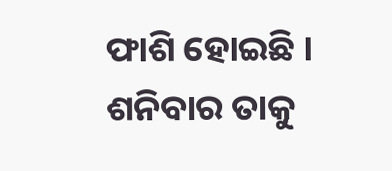ଫାଶି ହୋଇଛି । ଶନିବାର ତାକୁ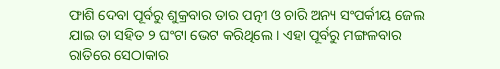ଫାଶି ଦେବା ପୂର୍ବରୁ ଶୁକ୍ରବାର ତାର ପତ୍ନୀ ଓ ଚାରି ଅନ୍ୟ ସଂପର୍କୀୟ ଜେଲ ଯାଇ ତା ସହିତ ୨ ଘଂଟା ଭେଟ କରିଥିଲେ । ଏହା ପୂର୍ବରୁ ମଙ୍ଗଳବାର ରାତିରେ ସେଠାକାର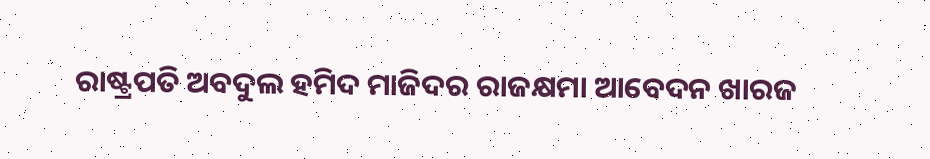ରାଷ୍ଟ୍ରପତି ଅବଦୁଲ ହମିଦ ମାଜିଦର ରାଜକ୍ଷମା ଆବେଦନ ଖାରଜ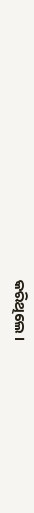କରିଥିଲେ ।